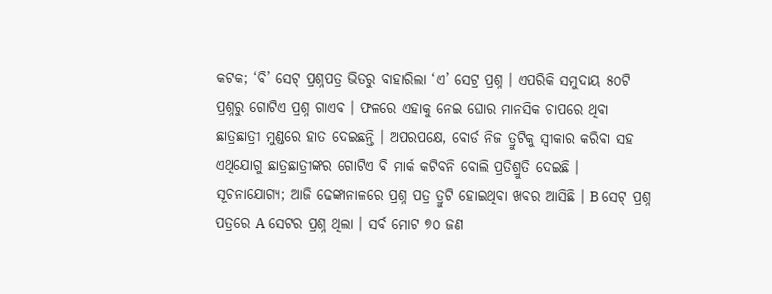କଟକ; ‘ବି’ ସେଟ୍ ପ୍ରଶ୍ନପତ୍ର ଭିତରୁ ବାହାରିଲା ‘ଏ’ ସେଟ୍ର ପ୍ରଶ୍ନ । ଏପରିକି ସମୁଦାୟ ୫୦ଟି ପ୍ରଶ୍ନରୁ ଗୋଟିଏ ପ୍ରଶ୍ନ ଗାଏବ । ଫଳରେ ଏହାକୁ ନେଇ ଘୋର ମାନସିକ ଚାପରେ ଥିବା ଛାତ୍ରଛାତ୍ରୀ ମୁଣ୍ଡରେ ହାତ ଦେଇଛନ୍ତି । ଅପରପକ୍ଷେ, ବୋର୍ଡ ନିଜ ତ୍ରୁଟିକୁ ସ୍ୱୀକାର କରିବା ସହ ଏଥିଯୋଗୁ ଛାତ୍ରଛାତ୍ରୀଙ୍କର ଗୋଟିଏ ବି ମାର୍କ କଟିବନି ବୋଲି ପ୍ରତିଶ୍ରୁତି ଦେଇଛି ।
ସୂଚନାଯୋଗ୍ୟ; ଆଜି ଢେଙ୍କାନାଳରେ ପ୍ରଶ୍ନ ପତ୍ର ତ୍ରୁଟି ହୋଇଥିବା ଖବର ଆସିଛି । B ସେଟ୍ ପ୍ରଶ୍ନ ପତ୍ରରେ A ସେଟର ପ୍ରଶ୍ନ ଥିଲା । ସର୍ବ ମୋଟ ୭୦ ଜଣ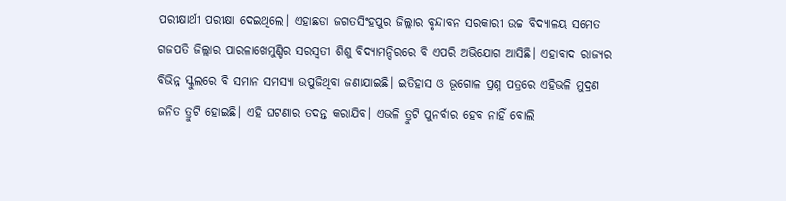ପରୀକ୍ଷାର୍ଥୀ ପରୀକ୍ଷା ଦେଇଥିଲେ। ଏହାଛଡା ଜଗତସିଂହପୁର ଜିଲ୍ଲାର ବୃନ୍ଦାବନ ସରକାରୀ ଉଚ୍ଚ ବିଦ୍ୟାଳୟ ସମେତ ଗଜପତି ଜିଲ୍ଲାର ପାରଳାଖେମୁଣ୍ଡିର ସରସ୍ୱତୀ ଶିଶୁ ବିଦ୍ୟାମନ୍ଦିରରେ ବି ଏପରି ଅଭିଯୋଗ ଆସିଛି। ଏହାବାଦ ରାଜ୍ୟର ବିଭିନ୍ନ ସ୍କୁଲରେ ବି ସମାନ ସମସ୍ୟା ଉପୁଜିଥିବା ଜଣାଯାଇଛି। ଇତିହାସ ଓ ଭୂଗୋଳ ପ୍ରଶ୍ନ ପତ୍ରରେ ଏହିଭଳି ମୁଦ୍ରଣ ଜନିତ ତ୍ରୁଟି ହୋଇଛି। ଏହି ଘଟଣାର ତଦନ୍ତ କରାଯିବ। ଏଭଳି ତ୍ରୁଟି ପୁନର୍ବାର ହେବ ନାହିଁ ବୋଲି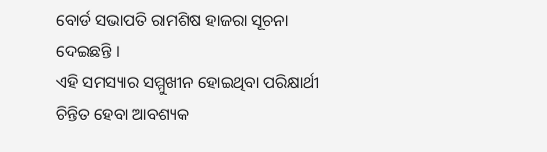ବୋର୍ଡ ସଭାପତି ରାମଶିଷ ହାଜରା ସୂଚନା ଦେଇଛନ୍ତି ।
ଏହି ସମସ୍ୟାର ସମ୍ମୁଖୀନ ହୋଇଥିବା ପରିକ୍ଷାର୍ଥୀ ଚିନ୍ତିତ ହେବା ଆବଶ୍ୟକ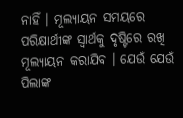ନାହିଁ । ମୂଲ୍ୟାୟନ ସମୟରେ ପରିକ୍ଷାର୍ଥୀଙ୍କ ସ୍ୱାର୍ଥକୁ ଦୃଷ୍ଟିରେ ରଖି ମୂଲ୍ୟାୟନ କରାଯିବ । ଯେଉଁ ଯେଉଁ ପିଲାଙ୍କ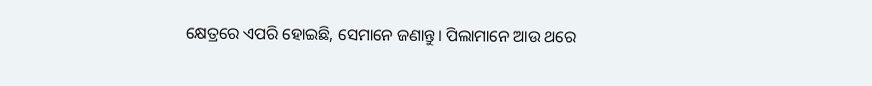କ୍ଷେତ୍ରରେ ଏପରି ହୋଇଛି, ସେମାନେ ଜଣାନ୍ତୁ। ପିଲାମାନେ ଆଉ ଥରେ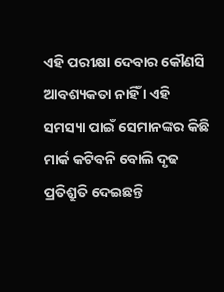ଏହି ପରୀକ୍ଷା ଦେବାର କୌଣସି ଆବଶ୍ୟକତା ନାହିଁ । ଏହି ସମସ୍ୟା ପାଇଁ ସେମାନଙ୍କର କିଛି ମାର୍କ କଟିବନି ବୋଲି ଦୃଢ ପ୍ରତିଶ୍ରୁତି ଦେଇଛନ୍ତି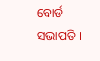ବୋର୍ଡ ସଭାପତି ।